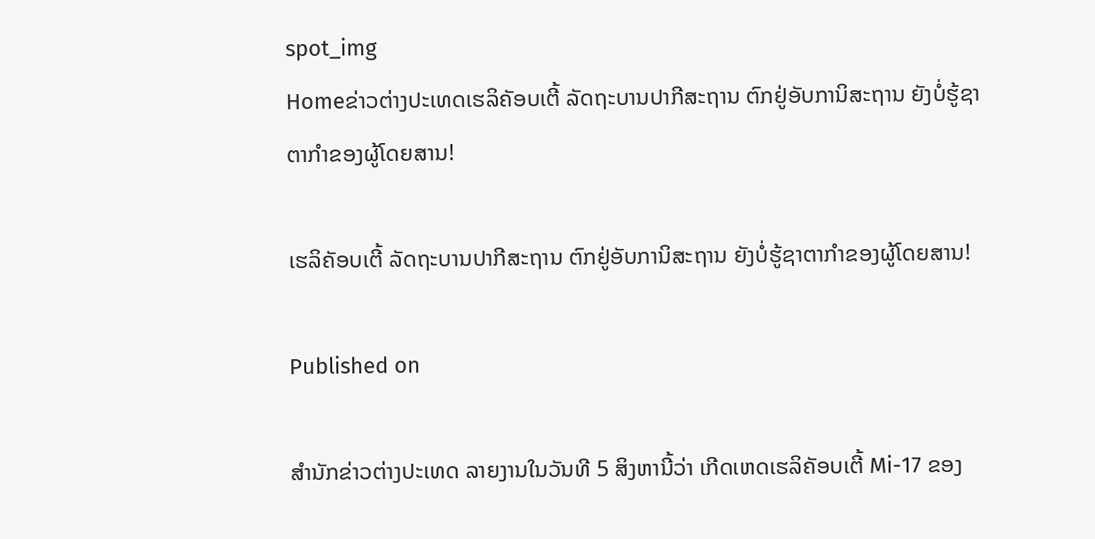spot_img
Homeຂ່າວຕ່າງປະເທດເຮລິຄັອບເຕີ້ ລັດຖະບານປາກີສະຖານ ຕົກຢູ່ອັບການິສະຖານ ຍັງບໍ່ຮູ້ຊາຕາກຳຂອງຜູ້ໂດຍສານ!

ເຮລິຄັອບເຕີ້ ລັດຖະບານປາກີສະຖານ ຕົກຢູ່ອັບການິສະຖານ ຍັງບໍ່ຮູ້ຊາຕາກຳຂອງຜູ້ໂດຍສານ!

Published on

ສຳນັກຂ່າວຕ່າງປະເທດ ລາຍງານໃນວັນທີ 5 ສິງຫານີ້ວ່າ ເກີດເຫດເຮລິຄັອບເຕີ້ Mi-17 ຂອງ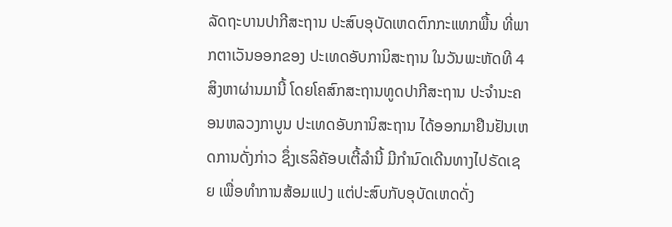ລັດຖະບານປາກີສະຖານ ປະສົບອຸບັດເຫດຕົກກະແທກພື້ນ ທີ່ພາກຕາເວັນອອກຂອງ ປະເທດອັບການິສະຖານ ໃນວັນພະຫັດທີ 4 ສິງຫາຜ່ານມານີ້ ໂດຍໂຄສົກສະຖານທູດປາກີສະຖານ ປະຈຳນະຄອນຫລວງກາບູນ ປະເທດອັບການິສະຖານ ໄດ້ອອກມາຢືນຢັນເຫດການດັ່ງກ່າວ ຊຶ່ງເຮລິຄັອບເຕີ້ລຳນີ້ ມີກຳນົດເດີນທາງໄປຣັດເຊຍ ເພື່ອທຳການສ້ອມແປງ ແຕ່ປະສົບກັບອຸບັດເຫດດັ່ງ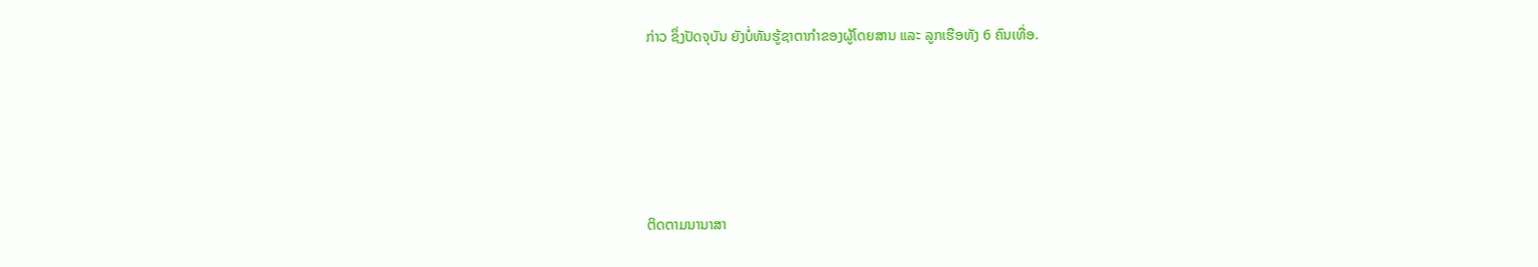ກ່າວ ຊຶ່ງປັດຈຸບັນ ຍັງບໍ່ທັນຮູ້ຊາຕາກຳຂອງຜູ້ໂດຍສານ ແລະ ລູກເຮືອທັງ 6 ຄົນເທື່ອ.





ຕິດຕາມນານາສາ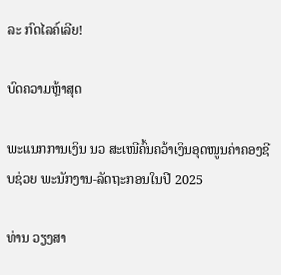ລະ ກົດໄລຄ໌ເລີຍ!

ບົດຄວາມຫຼ້າສຸດ

ພະແນກການເງິນ ນວ ສະເໜີຄົ້ນຄວ້າເງິນອຸດໜູນຄ່າຄອງຊີບຊ່ວຍ ພະນັກງານ-ລັດຖະກອນໃນປີ 2025

ທ່ານ ວຽງສາ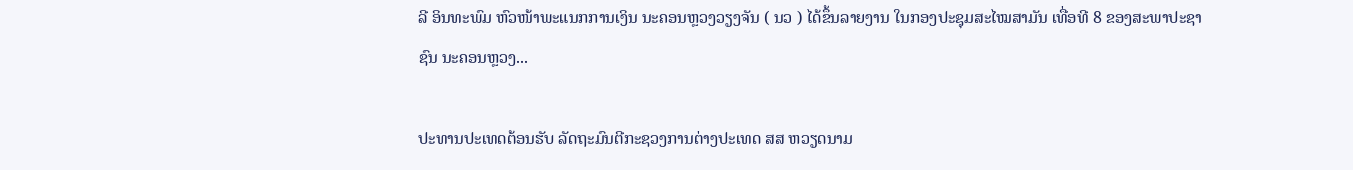ລີ ອິນທະພົມ ຫົວໜ້າພະແນກການເງິນ ນະຄອນຫຼວງວຽງຈັນ ( ນວ ) ໄດ້ຂຶ້ນລາຍງານ ໃນກອງປະຊຸມສະໄໝສາມັນ ເທື່ອທີ 8 ຂອງສະພາປະຊາຊົນ ນະຄອນຫຼວງ...

ປະທານປະເທດຕ້ອນຮັບ ລັດຖະມົນຕີກະຊວງການຕ່າງປະເທດ ສສ ຫວຽດນາມ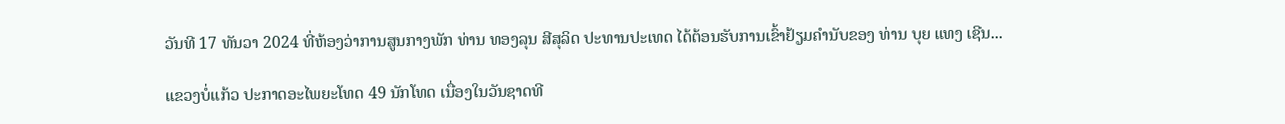ວັນທີ 17 ທັນວາ 2024 ທີ່ຫ້ອງວ່າການສູນກາງພັກ ທ່ານ ທອງລຸນ ສີສຸລິດ ປະທານປະເທດ ໄດ້ຕ້ອນຮັບການເຂົ້າຢ້ຽມຄຳນັບຂອງ ທ່ານ ບຸຍ ແທງ ເຊີນ...

ແຂວງບໍ່ແກ້ວ ປະກາດອະໄພຍະໂທດ 49 ນັກໂທດ ເນື່ອງໃນວັນຊາດທີ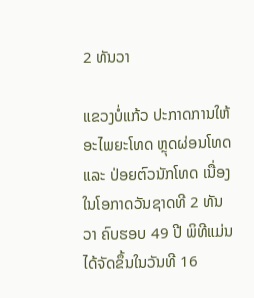2 ທັນວາ

ແຂວງບໍ່ແກ້ວ ປະກາດການໃຫ້ອະໄພຍະໂທດ ຫຼຸດຜ່ອນໂທດ ແລະ ປ່ອຍຕົວນັກໂທດ ເນື່ອງໃນໂອກາດວັນຊາດທີ 2 ທັນວາ ຄົບຮອບ 49 ປີ ພິທີແມ່ນໄດ້ຈັດຂຶ້ນໃນວັນທີ 16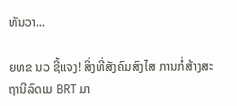ທັນວາ...

ຍທຂ ນວ ຊີ້ແຈງ! ສິ່ງທີ່ສັງຄົມສົງໄສ ການກໍ່ສ້າງສະຖານີລົດເມ BRT ມາ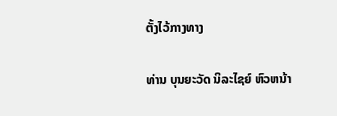ຕັ້ງໄວ້ກາງທາງ

ທ່ານ ບຸນຍະວັດ ນິລະໄຊຍ໌ ຫົວຫນ້າ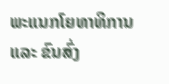ພະແນກໂຍທາທິການ ແລະ ຂົນສົ່ງ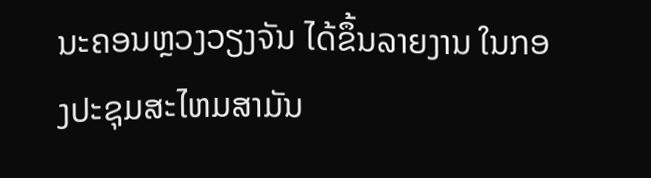ນະຄອນຫຼວງວຽງຈັນ ໄດ້ຂຶ້ນລາຍງານ ໃນກອງປະຊຸມສະໄຫມສາມັນ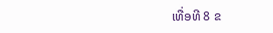ເທື່ອທີ 8 ຂ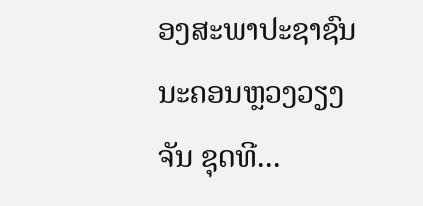ອງສະພາປະຊາຊົນ ນະຄອນຫຼວງວຽງຈັນ ຊຸດທີ...